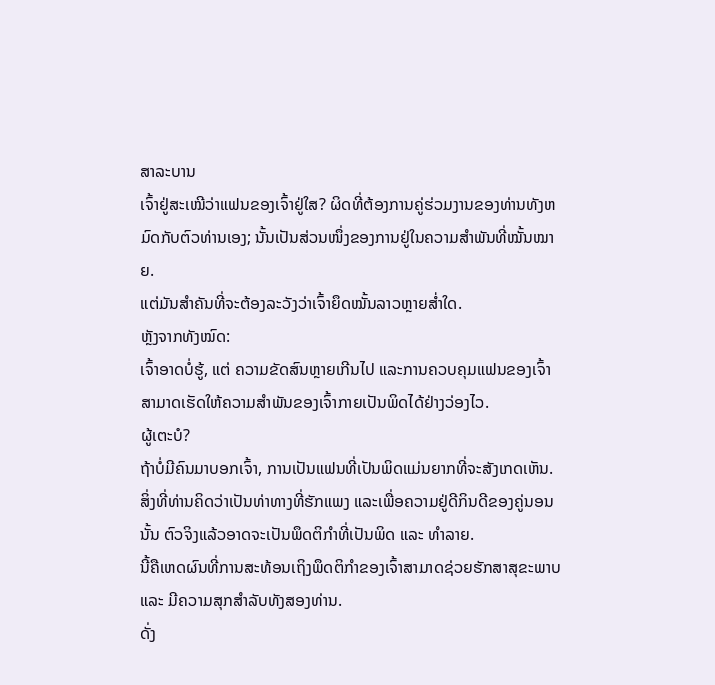ສາລະບານ
ເຈົ້າຢູ່ສະເໝີວ່າແຟນຂອງເຈົ້າຢູ່ໃສ? ຜິດທີ່ຕ້ອງການຄູ່ຮ່ວມງານຂອງທ່ານທັງຫມົດກັບຕົວທ່ານເອງ; ນັ້ນເປັນສ່ວນໜຶ່ງຂອງການຢູ່ໃນຄວາມສຳພັນທີ່ໝັ້ນໝາຍ.
ແຕ່ມັນສຳຄັນທີ່ຈະຕ້ອງລະວັງວ່າເຈົ້າຍຶດໝັ້ນລາວຫຼາຍສໍ່າໃດ.
ຫຼັງຈາກທັງໝົດ:
ເຈົ້າອາດບໍ່ຮູ້, ແຕ່ ຄວາມຂັດສົນຫຼາຍເກີນໄປ ແລະການຄວບຄຸມແຟນຂອງເຈົ້າສາມາດເຮັດໃຫ້ຄວາມສຳພັນຂອງເຈົ້າກາຍເປັນພິດໄດ້ຢ່າງວ່ອງໄວ.
ຜູ້ເຕະບໍ?
ຖ້າບໍ່ມີຄົນມາບອກເຈົ້າ, ການເປັນແຟນທີ່ເປັນພິດແມ່ນຍາກທີ່ຈະສັງເກດເຫັນ.
ສິ່ງທີ່ທ່ານຄິດວ່າເປັນທ່າທາງທີ່ຮັກແພງ ແລະເພື່ອຄວາມຢູ່ດີກິນດີຂອງຄູ່ນອນນັ້ນ ຕົວຈິງແລ້ວອາດຈະເປັນພຶດຕິກຳທີ່ເປັນພິດ ແລະ ທຳລາຍ.
ນີ້ຄືເຫດຜົນທີ່ການສະທ້ອນເຖິງພຶດຕິກຳຂອງເຈົ້າສາມາດຊ່ວຍຮັກສາສຸຂະພາບ ແລະ ມີຄວາມສຸກສໍາລັບທັງສອງທ່ານ.
ດັ່ງ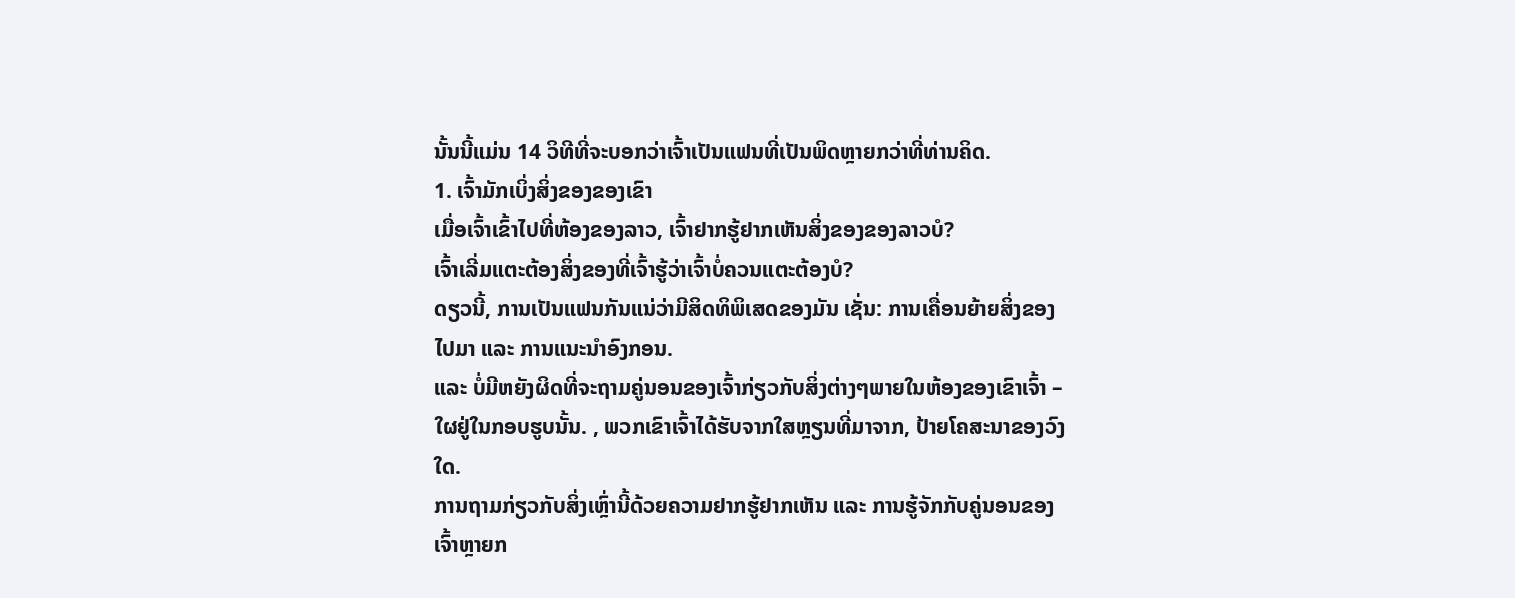ນັ້ນນີ້ແມ່ນ 14 ວິທີທີ່ຈະບອກວ່າເຈົ້າເປັນແຟນທີ່ເປັນພິດຫຼາຍກວ່າທີ່ທ່ານຄິດ.
1. ເຈົ້າມັກເບິ່ງສິ່ງຂອງຂອງເຂົາ
ເມື່ອເຈົ້າເຂົ້າໄປທີ່ຫ້ອງຂອງລາວ, ເຈົ້າຢາກຮູ້ຢາກເຫັນສິ່ງຂອງຂອງລາວບໍ?
ເຈົ້າເລີ່ມແຕະຕ້ອງສິ່ງຂອງທີ່ເຈົ້າຮູ້ວ່າເຈົ້າບໍ່ຄວນແຕະຕ້ອງບໍ?
ດຽວນີ້, ການເປັນແຟນກັນແນ່ວ່າມີສິດທິພິເສດຂອງມັນ ເຊັ່ນ: ການເຄື່ອນຍ້າຍສິ່ງຂອງໄປມາ ແລະ ການແນະນຳອົງກອນ.
ແລະ ບໍ່ມີຫຍັງຜິດທີ່ຈະຖາມຄູ່ນອນຂອງເຈົ້າກ່ຽວກັບສິ່ງຕ່າງໆພາຍໃນຫ້ອງຂອງເຂົາເຈົ້າ – ໃຜຢູ່ໃນກອບຮູບນັ້ນ. , ພວກເຂົາເຈົ້າໄດ້ຮັບຈາກໃສຫຼຽນທີ່ມາຈາກ, ປ້າຍໂຄສະນາຂອງວົງໃດ.
ການຖາມກ່ຽວກັບສິ່ງເຫຼົ່ານີ້ດ້ວຍຄວາມຢາກຮູ້ຢາກເຫັນ ແລະ ການຮູ້ຈັກກັບຄູ່ນອນຂອງເຈົ້າຫຼາຍກ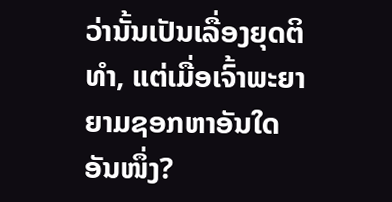ວ່ານັ້ນເປັນເລື່ອງຍຸດຕິທຳ, ແຕ່ເມື່ອເຈົ້າພະຍາຍາມຊອກຫາອັນໃດອັນໜຶ່ງ?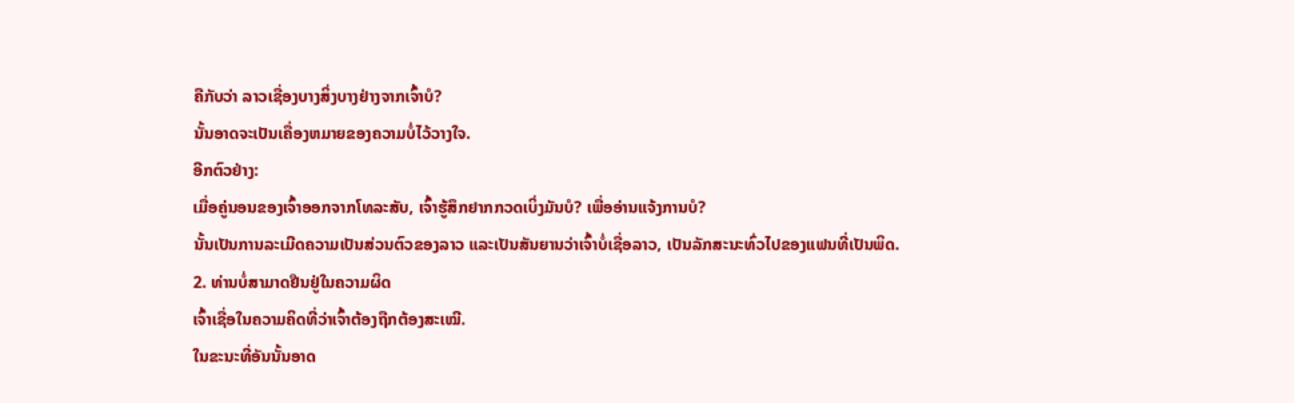ຄືກັບວ່າ ລາວເຊື່ອງບາງສິ່ງບາງຢ່າງຈາກເຈົ້າບໍ?
ນັ້ນອາດຈະເປັນເຄື່ອງຫມາຍຂອງຄວາມບໍ່ໄວ້ວາງໃຈ.
ອີກຕົວຢ່າງ:
ເມື່ອຄູ່ນອນຂອງເຈົ້າອອກຈາກໂທລະສັບ, ເຈົ້າຮູ້ສຶກຢາກກວດເບິ່ງມັນບໍ? ເພື່ອອ່ານແຈ້ງການບໍ?
ນັ້ນເປັນການລະເມີດຄວາມເປັນສ່ວນຕົວຂອງລາວ ແລະເປັນສັນຍານວ່າເຈົ້າບໍ່ເຊື່ອລາວ, ເປັນລັກສະນະທົ່ວໄປຂອງແຟນທີ່ເປັນພິດ.
2. ທ່ານບໍ່ສາມາດຢືນຢູ່ໃນຄວາມຜິດ
ເຈົ້າເຊື່ອໃນຄວາມຄິດທີ່ວ່າເຈົ້າຕ້ອງຖືກຕ້ອງສະເໝີ.
ໃນຂະນະທີ່ອັນນັ້ນອາດ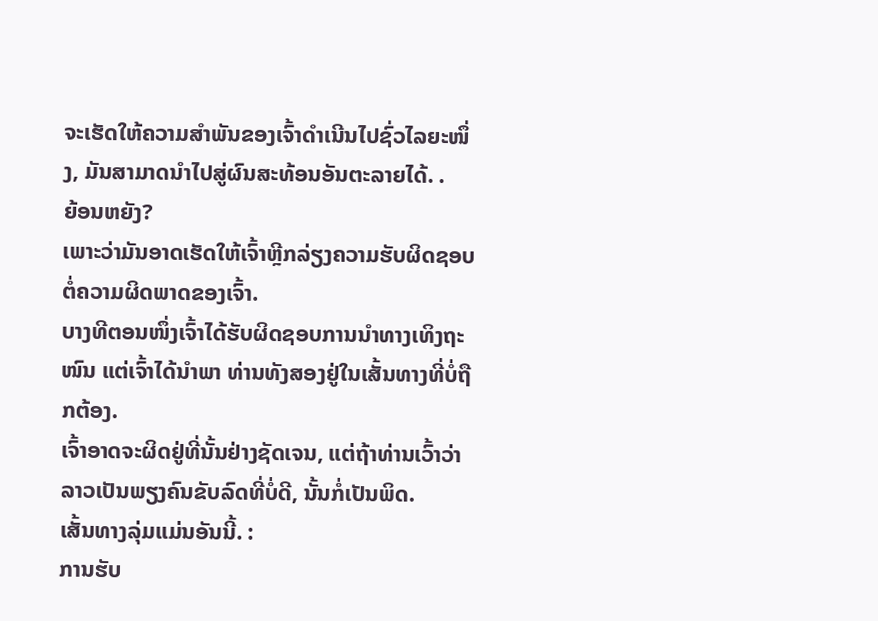ຈະເຮັດໃຫ້ຄວາມສຳພັນຂອງເຈົ້າດຳເນີນໄປຊົ່ວໄລຍະໜຶ່ງ, ມັນສາມາດນຳໄປສູ່ຜົນສະທ້ອນອັນຕະລາຍໄດ້. .
ຍ້ອນຫຍັງ?
ເພາະວ່າມັນອາດເຮັດໃຫ້ເຈົ້າຫຼີກລ່ຽງຄວາມຮັບຜິດຊອບຕໍ່ຄວາມຜິດພາດຂອງເຈົ້າ.
ບາງທີຕອນໜຶ່ງເຈົ້າໄດ້ຮັບຜິດຊອບການນຳທາງເທິງຖະໜົນ ແຕ່ເຈົ້າໄດ້ນຳພາ ທ່ານທັງສອງຢູ່ໃນເສັ້ນທາງທີ່ບໍ່ຖືກຕ້ອງ.
ເຈົ້າອາດຈະຜິດຢູ່ທີ່ນັ້ນຢ່າງຊັດເຈນ, ແຕ່ຖ້າທ່ານເວົ້າວ່າລາວເປັນພຽງຄົນຂັບລົດທີ່ບໍ່ດີ, ນັ້ນກໍ່ເປັນພິດ.
ເສັ້ນທາງລຸ່ມແມ່ນອັນນີ້. :
ການຮັບ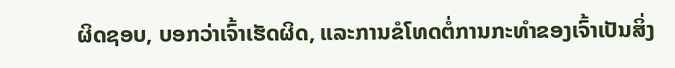ຜິດຊອບ, ບອກວ່າເຈົ້າເຮັດຜິດ, ແລະການຂໍໂທດຕໍ່ການກະທໍາຂອງເຈົ້າເປັນສິ່ງ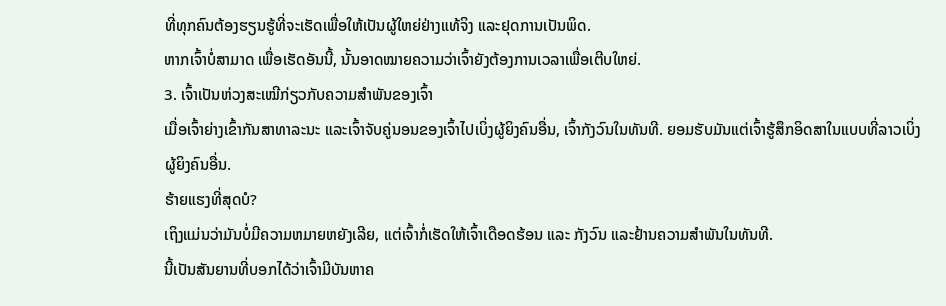ທີ່ທຸກຄົນຕ້ອງຮຽນຮູ້ທີ່ຈະເຮັດເພື່ອໃຫ້ເປັນຜູ້ໃຫຍ່ຢ່າງແທ້ຈິງ ແລະຢຸດການເປັນພິດ.
ຫາກເຈົ້າບໍ່ສາມາດ ເພື່ອເຮັດອັນນີ້, ນັ້ນອາດໝາຍຄວາມວ່າເຈົ້າຍັງຕ້ອງການເວລາເພື່ອເຕີບໃຫຍ່.
3. ເຈົ້າເປັນຫ່ວງສະເໝີກ່ຽວກັບຄວາມສຳພັນຂອງເຈົ້າ
ເມື່ອເຈົ້າຍ່າງເຂົ້າກັນສາທາລະນະ ແລະເຈົ້າຈັບຄູ່ນອນຂອງເຈົ້າໄປເບິ່ງຜູ້ຍິງຄົນອື່ນ, ເຈົ້າກັງວົນໃນທັນທີ. ຍອມຮັບມັນແຕ່ເຈົ້າຮູ້ສຶກອິດສາໃນແບບທີ່ລາວເບິ່ງຜູ້ຍິງຄົນອື່ນ.
ຮ້າຍແຮງທີ່ສຸດບໍ?
ເຖິງແມ່ນວ່າມັນບໍ່ມີຄວາມຫມາຍຫຍັງເລີຍ, ແຕ່ເຈົ້າກໍ່ເຮັດໃຫ້ເຈົ້າເດືອດຮ້ອນ ແລະ ກັງວົນ ແລະຢ້ານຄວາມສຳພັນໃນທັນທີ.
ນີ້ເປັນສັນຍານທີ່ບອກໄດ້ວ່າເຈົ້າມີບັນຫາຄ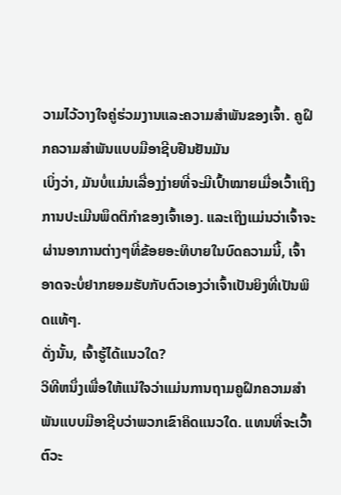ວາມໄວ້ວາງໃຈຄູ່ຮ່ວມງານແລະຄວາມສຳພັນຂອງເຈົ້າ. ຄູຝຶກຄວາມສຳພັນແບບມືອາຊີບຢືນຢັນມັນ
ເບິ່ງວ່າ, ມັນບໍ່ແມ່ນເລື່ອງງ່າຍທີ່ຈະມີເປົ້າໝາຍເມື່ອເວົ້າເຖິງການປະເມີນພຶດຕິກຳຂອງເຈົ້າເອງ. ແລະເຖິງແມ່ນວ່າເຈົ້າຈະຜ່ານອາການຕ່າງໆທີ່ຂ້ອຍອະທິບາຍໃນບົດຄວາມນີ້, ເຈົ້າອາດຈະບໍ່ຢາກຍອມຮັບກັບຕົວເອງວ່າເຈົ້າເປັນຍິງທີ່ເປັນພິດແທ້ໆ.
ດັ່ງນັ້ນ, ເຈົ້າຮູ້ໄດ້ແນວໃດ?
ວິທີຫນຶ່ງເພື່ອໃຫ້ແນ່ໃຈວ່າແມ່ນການຖາມຄູຝຶກຄວາມສໍາພັນແບບມືອາຊີບວ່າພວກເຂົາຄິດແນວໃດ. ແທນທີ່ຈະເວົ້າຕົວະ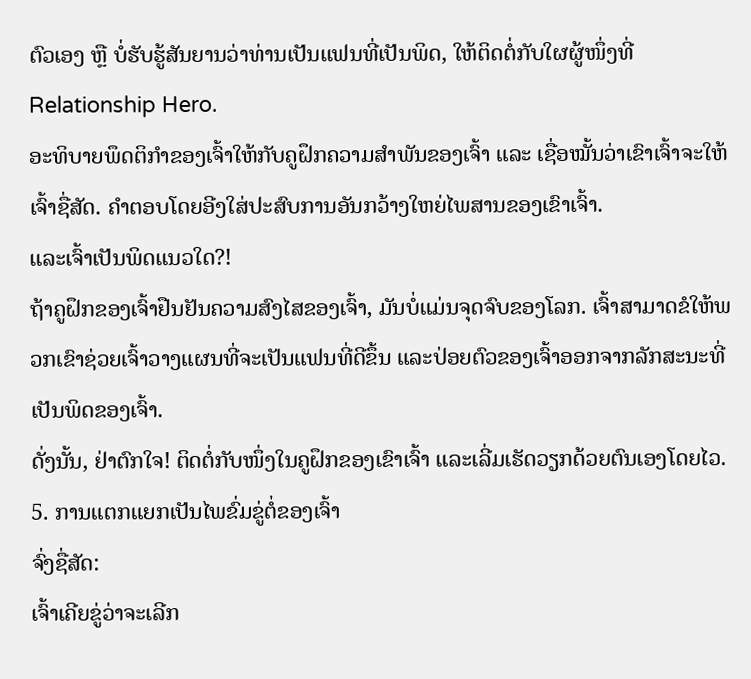ຕົວເອງ ຫຼື ບໍ່ຮັບຮູ້ສັນຍານວ່າທ່ານເປັນແຟນທີ່ເປັນພິດ, ໃຫ້ຕິດຕໍ່ກັບໃຜຜູ້ໜຶ່ງທີ່ Relationship Hero.
ອະທິບາຍພຶດຕິກຳຂອງເຈົ້າໃຫ້ກັບຄູຝຶກຄວາມສຳພັນຂອງເຈົ້າ ແລະ ເຊື່ອໝັ້ນວ່າເຂົາເຈົ້າຈະໃຫ້ເຈົ້າຊື່ສັດ. ຄຳຕອບໂດຍອີງໃສ່ປະສົບການອັນກວ້າງໃຫຍ່ໄພສານຂອງເຂົາເຈົ້າ.
ແລະເຈົ້າເປັນພິດແນວໃດ?!
ຖ້າຄູຝຶກຂອງເຈົ້າຢືນຢັນຄວາມສົງໄສຂອງເຈົ້າ, ມັນບໍ່ແມ່ນຈຸດຈົບຂອງໂລກ. ເຈົ້າສາມາດຂໍໃຫ້ພວກເຂົາຊ່ວຍເຈົ້າວາງແຜນທີ່ຈະເປັນແຟນທີ່ດີຂຶ້ນ ແລະປ່ອຍຕົວຂອງເຈົ້າອອກຈາກລັກສະນະທີ່ເປັນພິດຂອງເຈົ້າ.
ດັ່ງນັ້ນ, ຢ່າຕົກໃຈ! ຕິດຕໍ່ກັບໜຶ່ງໃນຄູຝຶກຂອງເຂົາເຈົ້າ ແລະເລີ່ມເຮັດວຽກດ້ວຍຕົນເອງໂດຍໄວ.
5. ການແຕກແຍກເປັນໄພຂົ່ມຂູ່ຕໍ່ຂອງເຈົ້າ
ຈົ່ງຊື່ສັດ:
ເຈົ້າເຄີຍຂູ່ວ່າຈະເລີກ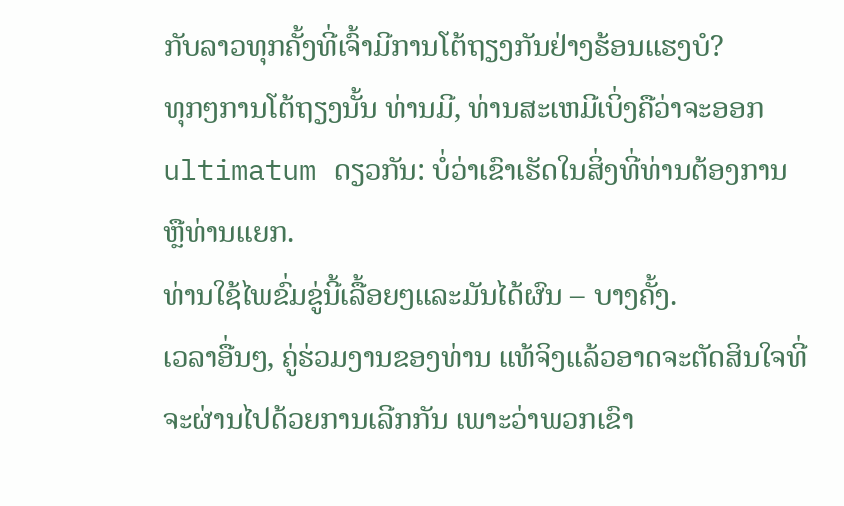ກັບລາວທຸກຄັ້ງທີ່ເຈົ້າມີການໂຕ້ຖຽງກັນຢ່າງຮ້ອນແຮງບໍ?
ທຸກໆການໂຕ້ຖຽງນັ້ນ ທ່ານມີ, ທ່ານສະເຫມີເບິ່ງຄືວ່າຈະອອກ ultimatum ດຽວກັນ: ບໍ່ວ່າເຂົາເຮັດໃນສິ່ງທີ່ທ່ານຕ້ອງການຫຼືທ່ານແຍກ.
ທ່ານໃຊ້ໄພຂົ່ມຂູ່ນີ້ເລື້ອຍໆແລະມັນໄດ້ຜົນ – ບາງຄັ້ງ.
ເວລາອື່ນໆ, ຄູ່ຮ່ວມງານຂອງທ່ານ ແທ້ຈິງແລ້ວອາດຈະຕັດສິນໃຈທີ່ຈະຜ່ານໄປດ້ວຍການເລີກກັນ ເພາະວ່າພວກເຂົາ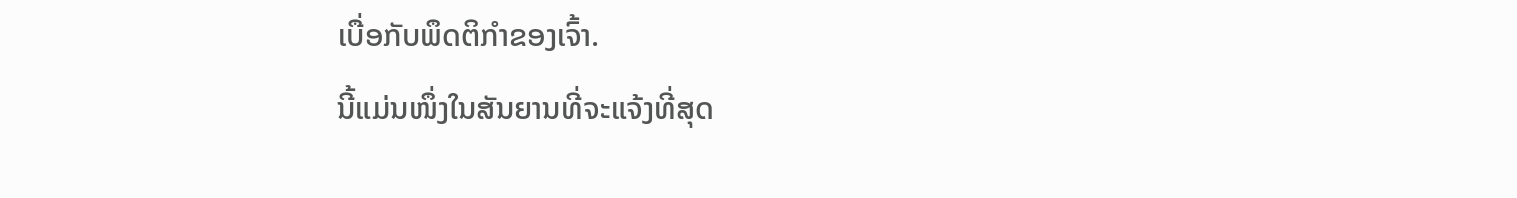ເບື່ອກັບພຶດຕິກຳຂອງເຈົ້າ.
ນີ້ແມ່ນໜຶ່ງໃນສັນຍານທີ່ຈະແຈ້ງທີ່ສຸດ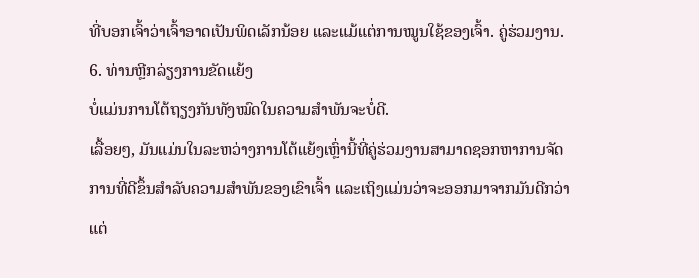ທີ່ບອກເຈົ້າວ່າເຈົ້າອາດເປັນພິດເລັກນ້ອຍ ແລະແມ້ແຕ່ການໝູນໃຊ້ຂອງເຈົ້າ. ຄູ່ຮ່ວມງານ.
6. ທ່ານຫຼີກລ່ຽງການຂັດແຍ້ງ
ບໍ່ແມ່ນການໂຕ້ຖຽງກັນທັງໝົດໃນຄວາມສຳພັນຈະບໍ່ດີ.
ເລື້ອຍໆ, ມັນແມ່ນໃນລະຫວ່າງການໂຕ້ແຍ້ງເຫຼົ່ານີ້ທີ່ຄູ່ຮ່ວມງານສາມາດຊອກຫາການຈັດການທີ່ດີຂຶ້ນສໍາລັບຄວາມສໍາພັນຂອງເຂົາເຈົ້າ ແລະເຖິງແມ່ນວ່າຈະອອກມາຈາກມັນດີກວ່າແຕ່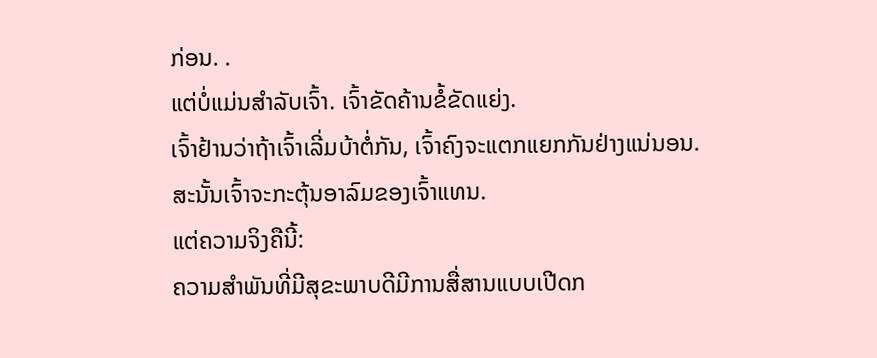ກ່ອນ. .
ແຕ່ບໍ່ແມ່ນສຳລັບເຈົ້າ. ເຈົ້າຂັດຄ້ານຂໍ້ຂັດແຍ່ງ.
ເຈົ້າຢ້ານວ່າຖ້າເຈົ້າເລີ່ມບ້າຕໍ່ກັນ, ເຈົ້າຄົງຈະແຕກແຍກກັນຢ່າງແນ່ນອນ.
ສະນັ້ນເຈົ້າຈະກະຕຸ້ນອາລົມຂອງເຈົ້າແທນ.
ແຕ່ຄວາມຈິງຄືນີ້:
ຄວາມສຳພັນທີ່ມີສຸຂະພາບດີມີການສື່ສານແບບເປີດກ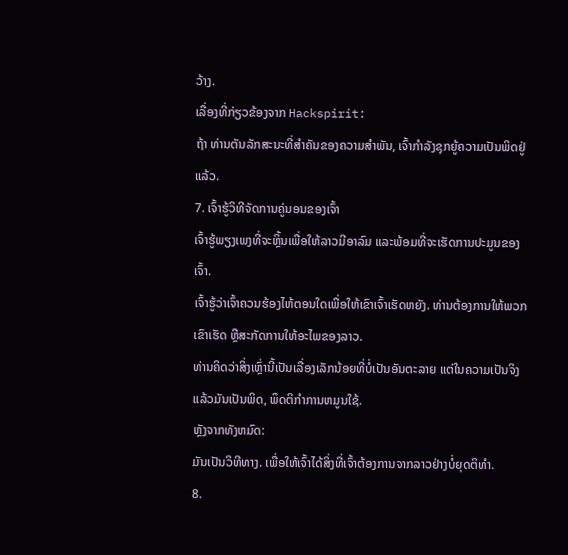ວ້າງ.
ເລື່ອງທີ່ກ່ຽວຂ້ອງຈາກ Hackspirit:
ຖ້າ ທ່ານຕັນລັກສະນະທີ່ສໍາຄັນຂອງຄວາມສຳພັນ, ເຈົ້າກຳລັງຊຸກຍູ້ຄວາມເປັນພິດຢູ່ແລ້ວ.
7. ເຈົ້າຮູ້ວິທີຈັດການຄູ່ນອນຂອງເຈົ້າ
ເຈົ້າຮູ້ພຽງເພງທີ່ຈະຫຼິ້ນເພື່ອໃຫ້ລາວມີອາລົມ ແລະພ້ອມທີ່ຈະເຮັດການປະມູນຂອງເຈົ້າ.
ເຈົ້າຮູ້ວ່າເຈົ້າຄວນຮ້ອງໄຫ້ຕອນໃດເພື່ອໃຫ້ເຂົາເຈົ້າເຮັດຫຍັງ. ທ່ານຕ້ອງການໃຫ້ພວກເຂົາເຮັດ ຫຼືສະກັດການໃຫ້ອະໄພຂອງລາວ.
ທ່ານຄິດວ່າສິ່ງເຫຼົ່ານີ້ເປັນເລື່ອງເລັກນ້ອຍທີ່ບໍ່ເປັນອັນຕະລາຍ ແຕ່ໃນຄວາມເປັນຈິງແລ້ວມັນເປັນພິດ, ພຶດຕິກໍາການຫມູນໃຊ້.
ຫຼັງຈາກທັງຫມົດ:
ມັນເປັນວິທີທາງ. ເພື່ອໃຫ້ເຈົ້າໄດ້ສິ່ງທີ່ເຈົ້າຕ້ອງການຈາກລາວຢ່າງບໍ່ຍຸດຕິທຳ.
8.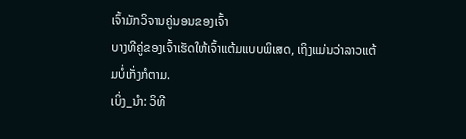ເຈົ້າມັກວິຈານຄູ່ນອນຂອງເຈົ້າ
ບາງທີຄູ່ຂອງເຈົ້າເຮັດໃຫ້ເຈົ້າແຕ້ມແບບພິເສດ, ເຖິງແມ່ນວ່າລາວແຕ້ມບໍ່ເກັ່ງກໍຕາມ.
ເບິ່ງ_ນຳ: ວິທີ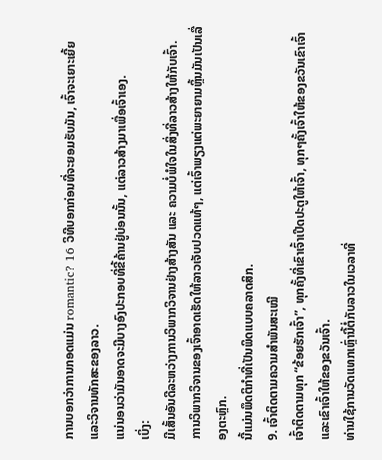ການບອກວ່າການກອດແມ່ນ romantic? 16 ວິທີບອກກ່ອນທີ່ຈະຍອມຮັບມັນ, ເຈົ້າຈະເຍາະເຍີ້ຍ ແລະວິຈານທັກສະຂອງລາວ.
ແນ່ນອນວ່າມັນອາດຈະມີບາງອົງປະກອບທີ່ຂີ້ຄ້ານຢູ່ບ່ອນນັ້ນ, ແຕ່ລາວສ້າງມາເພື່ອເຈົ້າເອງ.
ເບິ່ງ:
ມີເສັ້ນອັນດີລະຫວ່າງການວິພາກວິຈານຢ່າງສ້າງສັນ ແລະ ຄວາມບໍ່ພໍໃຈໃນສິ່ງທີ່ລາວສ້າງໃຫ້ກັບເຈົ້າ.
ການວິພາກວິຈານຂອງເຈົ້າອາດເຮັດໃຫ້ລາວເຈັບປວດແທ້ໆ, ແຕ່ເຈົ້າພຽງແຕ່ພະຍາຍາມຫຼິ້ນມັນເປັນເລື່ອງຕະຫຼົກ.
ນີ້ແມ່ນພຶດຕິກຳທີ່ເປັນພິດແບບຄລາດສິກ.
9. ເຈົ້າຕິດຕາມຄວາມສຳພັນສະເໝີ
ເຈົ້າຕິດຕາມທຸກ “ຂ້ອຍຮັກເຈົ້າ”, ທຸກຄັ້ງທີ່ເຂົາເຈົ້າເປີດປະຕູໃຫ້ເຈົ້າ, ທຸກໆຄັ້ງເຈົ້າໃຫ້ຂອງຂວັນເຂົາເຈົ້າ ແລະເຂົາເຈົ້າໃຫ້ຂອງຂວັນເຈົ້າ.
ທ່ານໃຊ້ການວັດແທກເຫຼົ່ານີ້ຕໍ່ກັບລາວໃນເວລາທີ່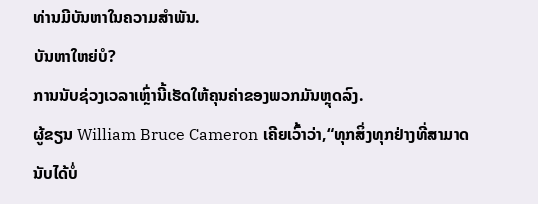ທ່ານມີບັນຫາໃນຄວາມສໍາພັນ.
ບັນຫາໃຫຍ່ບໍ?
ການນັບຊ່ວງເວລາເຫຼົ່ານີ້ເຮັດໃຫ້ຄຸນຄ່າຂອງພວກມັນຫຼຸດລົງ.
ຜູ້ຂຽນ William Bruce Cameron ເຄີຍເວົ້າວ່າ,“ທຸກສິ່ງທຸກຢ່າງທີ່ສາມາດນັບໄດ້ບໍ່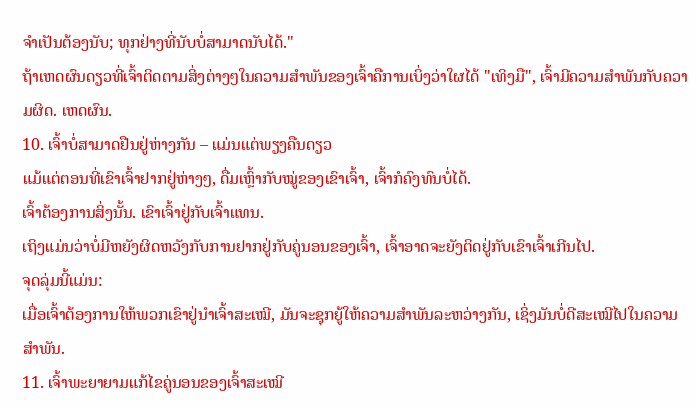ຈໍາເປັນຕ້ອງນັບ; ທຸກຢ່າງທີ່ນັບບໍ່ສາມາດນັບໄດ້."
ຖ້າເຫດຜົນດຽວທີ່ເຈົ້າຕິດຕາມສິ່ງຕ່າງໆໃນຄວາມສຳພັນຂອງເຈົ້າຄືການເບິ່ງວ່າໃຜໄດ້ "ເທິງມື", ເຈົ້າມີຄວາມສໍາພັນກັບຄວາມຜິດ. ເຫດຜົນ.
10. ເຈົ້າບໍ່ສາມາດຢືນຢູ່ຫ່າງກັນ – ແມ່ນແຕ່ພຽງຄືນດຽວ
ແມ້ແຕ່ຕອນທີ່ເຂົາເຈົ້າຢາກຢູ່ຫ່າງໆ, ດື່ມເຫຼົ້າກັບໝູ່ຂອງເຂົາເຈົ້າ, ເຈົ້າກໍຄົງທົນບໍ່ໄດ້.
ເຈົ້າຕ້ອງການສິ່ງນັ້ນ. ເຂົາເຈົ້າຢູ່ກັບເຈົ້າແທນ.
ເຖິງແມ່ນວ່າບໍ່ມີຫຍັງຜິດຫວັງກັບການຢາກຢູ່ກັບຄູ່ນອນຂອງເຈົ້າ, ເຈົ້າອາດຈະຍັງຕິດຢູ່ກັບເຂົາເຈົ້າເກີນໄປ.
ຈຸດລຸ່ມນີ້ແມ່ນ:
ເມື່ອເຈົ້າຕ້ອງການໃຫ້ພວກເຂົາຢູ່ນຳເຈົ້າສະເໝີ, ມັນຈະຊຸກຍູ້ໃຫ້ຄວາມສຳພັນລະຫວ່າງກັນ, ເຊິ່ງມັນບໍ່ດີສະເໝີໄປໃນຄວາມສຳພັນ.
11. ເຈົ້າພະຍາຍາມແກ້ໄຂຄູ່ນອນຂອງເຈົ້າສະເໝີ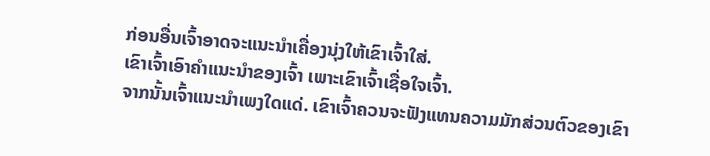ກ່ອນອື່ນເຈົ້າອາດຈະແນະນຳເຄື່ອງນຸ່ງໃຫ້ເຂົາເຈົ້າໃສ່.
ເຂົາເຈົ້າເອົາຄຳແນະນຳຂອງເຈົ້າ ເພາະເຂົາເຈົ້າເຊື່ອໃຈເຈົ້າ.
ຈາກນັ້ນເຈົ້າແນະນຳເພງໃດແດ່. ເຂົາເຈົ້າຄວນຈະຟັງແທນຄວາມມັກສ່ວນຕົວຂອງເຂົາ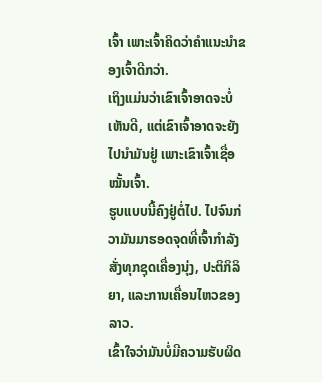ເຈົ້າ ເພາະເຈົ້າຄິດວ່າຄຳແນະນຳຂອງເຈົ້າດີກວ່າ.
ເຖິງແມ່ນວ່າເຂົາເຈົ້າອາດຈະບໍ່ເຫັນດີ, ແຕ່ເຂົາເຈົ້າອາດຈະຍັງໄປນຳມັນຢູ່ ເພາະເຂົາເຈົ້າເຊື່ອໝັ້ນເຈົ້າ.
ຮູບແບບນີ້ຄົງຢູ່ຕໍ່ໄປ. ໄປຈົນກ່ວາມັນມາຮອດຈຸດທີ່ເຈົ້າກໍາລັງສັ່ງທຸກຊຸດເຄື່ອງນຸ່ງ, ປະຕິກິລິຍາ, ແລະການເຄື່ອນໄຫວຂອງລາວ.
ເຂົ້າໃຈວ່າມັນບໍ່ມີຄວາມຮັບຜິດ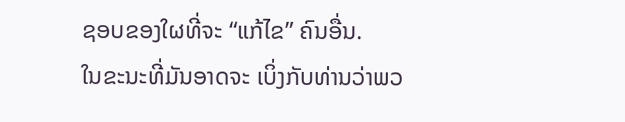ຊອບຂອງໃຜທີ່ຈະ “ແກ້ໄຂ” ຄົນອື່ນ.
ໃນຂະນະທີ່ມັນອາດຈະ ເບິ່ງກັບທ່ານວ່າພວ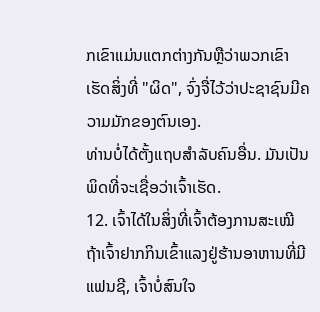ກເຂົາແມ່ນແຕກຕ່າງກັນຫຼືວ່າພວກເຂົາເຮັດສິ່ງທີ່ "ຜິດ", ຈົ່ງຈື່ໄວ້ວ່າປະຊາຊົນມີຄວາມມັກຂອງຕົນເອງ.
ທ່ານບໍ່ໄດ້ຕັ້ງແຖບສໍາລັບຄົນອື່ນ. ມັນເປັນພິດທີ່ຈະເຊື່ອວ່າເຈົ້າເຮັດ.
12. ເຈົ້າໄດ້ໃນສິ່ງທີ່ເຈົ້າຕ້ອງການສະເໝີ
ຖ້າເຈົ້າຢາກກິນເຂົ້າແລງຢູ່ຮ້ານອາຫານທີ່ມີແຟນຊີ, ເຈົ້າບໍ່ສົນໃຈ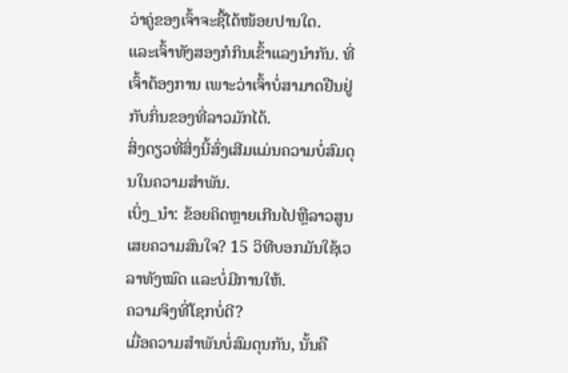ວ່າຄູ່ຂອງເຈົ້າຈະຊື້ໄດ້ໜ້ອຍປານໃດ.
ແລະເຈົ້າທັງສອງກໍກິນເຂົ້າແລງນຳກັນ. ທີ່ເຈົ້າຕ້ອງການ ເພາະວ່າເຈົ້າບໍ່ສາມາດຢືນຢູ່ກັບກິ່ນຂອງທີ່ລາວມັກໄດ້.
ສິ່ງດຽວທີ່ສິ່ງນີ້ສົ່ງເສີມແມ່ນຄວາມບໍ່ສົມດຸນໃນຄວາມສຳພັນ.
ເບິ່ງ_ນຳ: ຂ້ອຍຄິດຫຼາຍເກີນໄປຫຼືລາວສູນເສຍຄວາມສົນໃຈ? 15 ວິທີບອກມັນໃຊ້ເວລາທັງໝົດ ແລະບໍ່ມີການໃຫ້.
ຄວາມຈິງທີ່ໂຊກບໍ່ດີ?
ເມື່ອຄວາມສຳພັນບໍ່ສົມດຸນກັນ, ນັ້ນຄື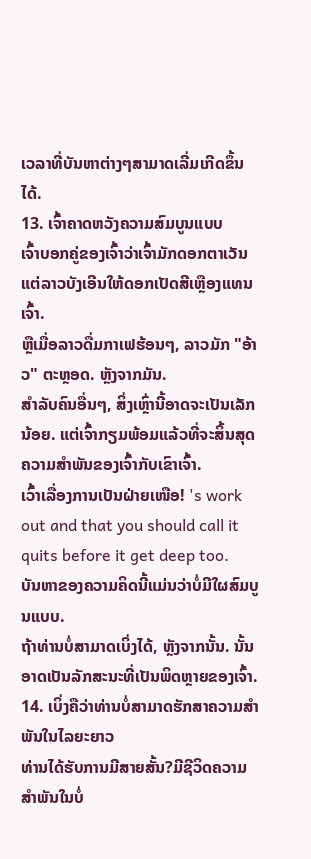ເວລາທີ່ບັນຫາຕ່າງໆສາມາດເລີ່ມເກີດຂຶ້ນໄດ້.
13. ເຈົ້າຄາດຫວັງຄວາມສົມບູນແບບ
ເຈົ້າບອກຄູ່ຂອງເຈົ້າວ່າເຈົ້າມັກດອກຕາເວັນ ແຕ່ລາວບັງເອີນໃຫ້ດອກເປັດສີເຫຼືອງແທນເຈົ້າ.
ຫຼືເມື່ອລາວດື່ມກາເຟຮ້ອນໆ, ລາວມັກ "ອ້າວ" ຕະຫຼອດ. ຫຼັງຈາກມັນ.
ສຳລັບຄົນອື່ນໆ, ສິ່ງເຫຼົ່ານີ້ອາດຈະເປັນເລັກນ້ອຍ. ແຕ່ເຈົ້າກຽມພ້ອມແລ້ວທີ່ຈະສິ້ນສຸດຄວາມສຳພັນຂອງເຈົ້າກັບເຂົາເຈົ້າ.
ເວົ້າເລື່ອງການເປັນຝ່າຍເໜືອ! 's work out and that you should call it quits before it get deep too.
ບັນຫາຂອງຄວາມຄິດນີ້ແມ່ນວ່າບໍ່ມີໃຜສົມບູນແບບ.
ຖ້າທ່ານບໍ່ສາມາດເບິ່ງໄດ້, ຫຼັງຈາກນັ້ນ. ນັ້ນອາດເປັນລັກສະນະທີ່ເປັນພິດຫຼາຍຂອງເຈົ້າ.
14. ເບິ່ງຄືວ່າທ່ານບໍ່ສາມາດຮັກສາຄວາມສໍາພັນໃນໄລຍະຍາວ
ທ່ານໄດ້ຮັບການມີສາຍສັ້ນ?ມີຊີວິດຄວາມສໍາພັນໃນບໍ່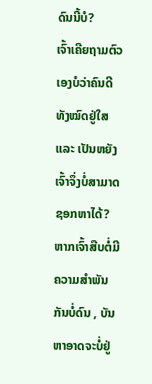ດົນນີ້ບໍ?
ເຈົ້າເຄີຍຖາມຕົວເອງບໍວ່າຄົນດີທັງໝົດຢູ່ໃສ ແລະ ເປັນຫຍັງເຈົ້າຈຶ່ງບໍ່ສາມາດຊອກຫາໄດ້?
ຫາກເຈົ້າສືບຕໍ່ມີຄວາມສໍາພັນກັນບໍ່ດົນ , ບັນຫາອາດຈະບໍ່ຢູ່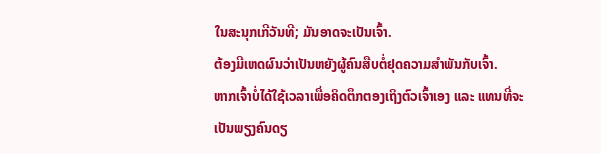ໃນສະນຸກເກີວັນທີ; ມັນອາດຈະເປັນເຈົ້າ.
ຕ້ອງມີເຫດຜົນວ່າເປັນຫຍັງຜູ້ຄົນສືບຕໍ່ຢຸດຄວາມສຳພັນກັບເຈົ້າ.
ຫາກເຈົ້າບໍ່ໄດ້ໃຊ້ເວລາເພື່ອຄິດຕຶກຕອງເຖິງຕົວເຈົ້າເອງ ແລະ ແທນທີ່ຈະເປັນພຽງຄົນດຽ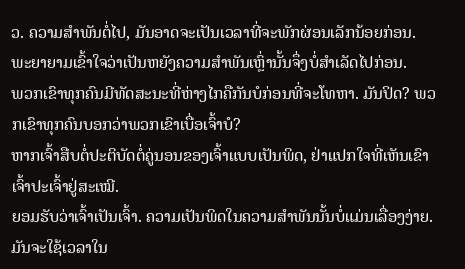ວ. ຄວາມສໍາພັນຕໍ່ໄປ, ມັນອາດຈະເປັນເວລາທີ່ຈະພັກຜ່ອນເລັກນ້ອຍກ່ອນ.
ພະຍາຍາມເຂົ້າໃຈວ່າເປັນຫຍັງຄວາມສຳພັນເຫຼົ່ານັ້ນຈຶ່ງບໍ່ສຳເລັດໄປກ່ອນ.
ພວກເຂົາທຸກຄົນມີທັດສະນະທີ່ຫ່າງໄກຄືກັນບໍກ່ອນທີ່ຈະໂທຫາ. ມັນປິດ? ພວກເຂົາທຸກຄົນບອກວ່າພວກເຂົາເບື່ອເຈົ້າບໍ?
ຫາກເຈົ້າສືບຕໍ່ປະຕິບັດຕໍ່ຄູ່ນອນຂອງເຈົ້າແບບເປັນພິດ, ຢ່າແປກໃຈທີ່ເຫັນເຂົາເຈົ້າປະເຈົ້າຢູ່ສະເໝີ.
ຍອມຮັບວ່າເຈົ້າເປັນເຈົ້າ. ຄວາມເປັນພິດໃນຄວາມສຳພັນນັ້ນບໍ່ແມ່ນເລື່ອງງ່າຍ.
ມັນຈະໃຊ້ເວລາໃນ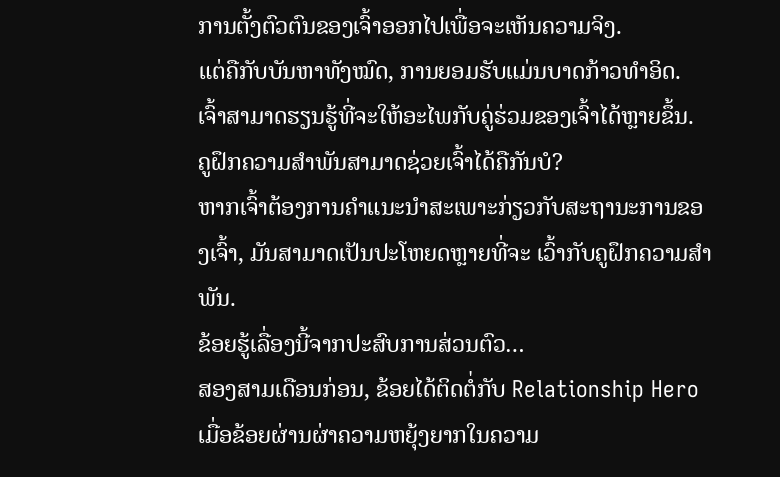ການຕັ້ງຕົວຕົນຂອງເຈົ້າອອກໄປເພື່ອຈະເຫັນຄວາມຈິງ.
ແຕ່ຄືກັບບັນຫາທັງໝົດ, ການຍອມຮັບແມ່ນບາດກ້າວທຳອິດ.
ເຈົ້າສາມາດຮຽນຮູ້ທີ່ຈະໃຫ້ອະໄພກັບຄູ່ຮ່ວມຂອງເຈົ້າໄດ້ຫຼາຍຂຶ້ນ.
ຄູຝຶກຄວາມສຳພັນສາມາດຊ່ວຍເຈົ້າໄດ້ຄືກັນບໍ?
ຫາກເຈົ້າຕ້ອງການຄຳແນະນຳສະເພາະກ່ຽວກັບສະຖານະການຂອງເຈົ້າ, ມັນສາມາດເປັນປະໂຫຍດຫຼາຍທີ່ຈະ ເວົ້າກັບຄູຝຶກຄວາມສຳພັນ.
ຂ້ອຍຮູ້ເລື່ອງນີ້ຈາກປະສົບການສ່ວນຕົວ…
ສອງສາມເດືອນກ່ອນ, ຂ້ອຍໄດ້ຕິດຕໍ່ກັບ Relationship Hero ເມື່ອຂ້ອຍຜ່ານຜ່າຄວາມຫຍຸ້ງຍາກໃນຄວາມ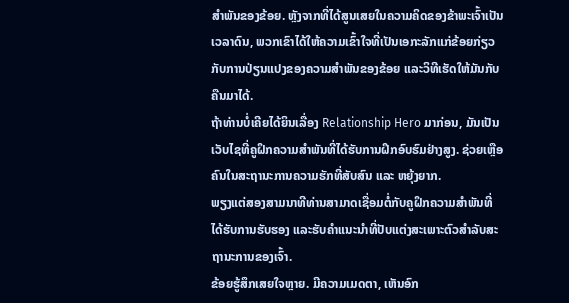ສຳພັນຂອງຂ້ອຍ. ຫຼັງຈາກທີ່ໄດ້ສູນເສຍໃນຄວາມຄິດຂອງຂ້າພະເຈົ້າເປັນເວລາດົນ, ພວກເຂົາໄດ້ໃຫ້ຄວາມເຂົ້າໃຈທີ່ເປັນເອກະລັກແກ່ຂ້ອຍກ່ຽວກັບການປ່ຽນແປງຂອງຄວາມສໍາພັນຂອງຂ້ອຍ ແລະວິທີເຮັດໃຫ້ມັນກັບຄືນມາໄດ້.
ຖ້າທ່ານບໍ່ເຄີຍໄດ້ຍິນເລື່ອງ Relationship Hero ມາກ່ອນ, ມັນເປັນເວັບໄຊທີ່ຄູຝຶກຄວາມສຳພັນທີ່ໄດ້ຮັບການຝຶກອົບຮົມຢ່າງສູງ. ຊ່ວຍເຫຼືອຄົນໃນສະຖານະການຄວາມຮັກທີ່ສັບສົນ ແລະ ຫຍຸ້ງຍາກ.
ພຽງແຕ່ສອງສາມນາທີທ່ານສາມາດເຊື່ອມຕໍ່ກັບຄູຝຶກຄວາມສຳພັນທີ່ໄດ້ຮັບການຮັບຮອງ ແລະຮັບຄຳແນະນຳທີ່ປັບແຕ່ງສະເພາະຕົວສຳລັບສະຖານະການຂອງເຈົ້າ.
ຂ້ອຍຮູ້ສຶກເສຍໃຈຫຼາຍ. ມີຄວາມເມດຕາ, ເຫັນອົກ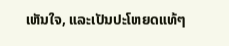ເຫັນໃຈ, ແລະເປັນປະໂຫຍດແທ້ໆ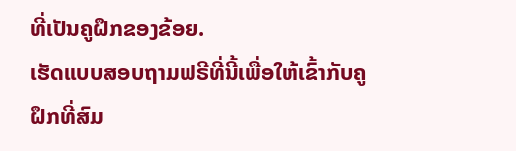ທີ່ເປັນຄູຝຶກຂອງຂ້ອຍ.
ເຮັດແບບສອບຖາມຟຣີທີ່ນີ້ເພື່ອໃຫ້ເຂົ້າກັບຄູຝຶກທີ່ສົມ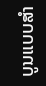ບູນແບບສໍາ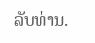ລັບທ່ານ.